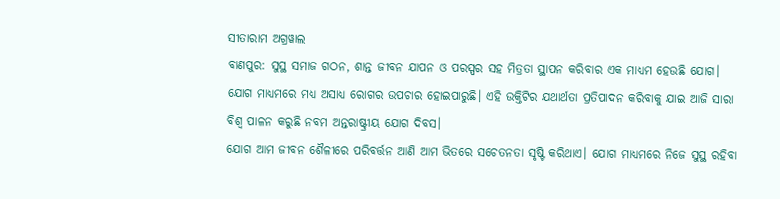ସୀତାରାମ ଅଗ୍ରୱାଲ
ବାଣପୁର: ସୁସ୍ଥ ସମାଜ ଗଠନ, ଶାନ୍ତ ଜୀବନ ଯାପନ ଓ ପରସ୍ପର ସହ ମିତ୍ରତା ସ୍ଥାପନ କରିବାର ଏକ ମାଧ୍ୟମ ହେଉଛି ଯୋଗ। ଯୋଗ ମାଧ୍ୟମରେ ମଧ୍ୟ ଅସାଧ୍ୟ ରୋଗର ଉପଚାର ହୋଇପାରୁଛି। ଏହି ଉକ୍ତିଟିର ଯଥାର୍ଥତା ପ୍ରତିପାଦନ କରିବାକୁ ଯାଇ ଆଜି ସାରା ବିଶ୍ୱ ପାଳନ କରୁଛି ନବମ ଅନ୍ତରାଷ୍ଟ୍ରୀୟ ଯୋଗ ଦିବସ।
ଯୋଗ ଆମ ଜୀବନ ଶୈଳୀରେ ପରିବର୍ତ୍ତନ ଆଣି ଆମ ଭିତରେ ସଚେତନତା ସୃଷ୍ଟି କରିଥାଏ। ଯୋଗ ମାଧ୍ୟମରେ ନିଜେ ସୁସ୍ଥ ରହିବା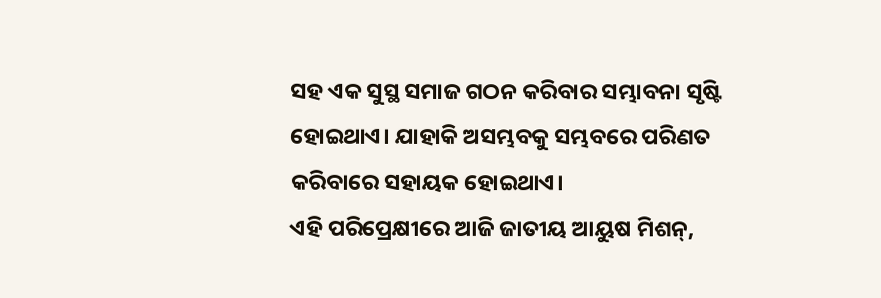ସହ ଏକ ସୁସ୍ଥ ସମାଜ ଗଠନ କରିବାର ସମ୍ଭାବନା ସୃଷ୍ଟି ହୋଇଥାଏ। ଯାହାକି ଅସମ୍ଭବକୁ ସମ୍ଭବରେ ପରିଣତ କରିବାରେ ସହାୟକ ହୋଇଥାଏ।
ଏହି ପରିପ୍ରେକ୍ଷୀରେ ଆଜି ଜାତୀୟ ଆୟୁଷ ମିଶନ୍,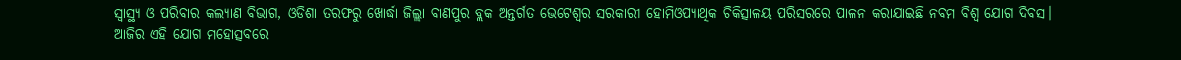ସ୍ୱାସ୍ଥ୍ୟ ଓ ପରିବାର କଲ୍ୟାଣ ବିଭାଗ, ଓଡିଶା ତରଫରୁ ଖୋର୍ଦ୍ଧା ଜିଲ୍ଲା ବାଣପୁର ବ୍ଲକ ଅନ୍ତର୍ଗତ ଭେଟେଶ୍ୱର ସରକାରୀ ହୋମିଓପ୍ୟାଥିକ ଚିକିତ୍ସାଳୟ ପରିସରରେ ପାଳନ କରାଯାଇଛି ନବମ ବିଶ୍ୱ ଯୋଗ ଦିବସ।
ଆଜିର ଏହି ଯୋଗ ମହୋତ୍ସବରେ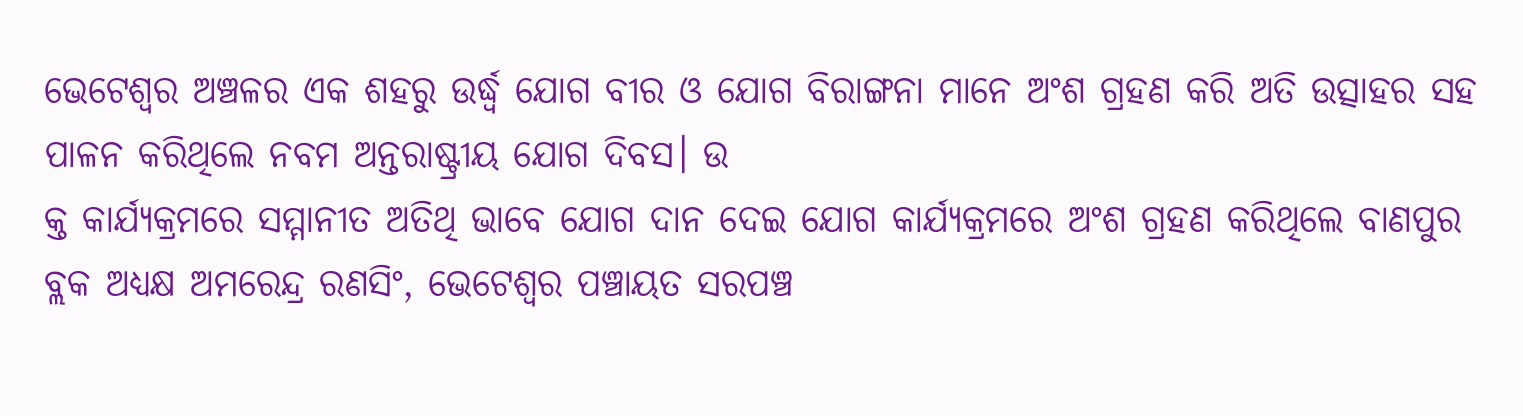ଭେଟେଶ୍ୱର ଅଞ୍ଚଳର ଏକ ଶହରୁ ଉର୍ଦ୍ଧ୍ବ ଯୋଗ ବୀର ଓ ଯୋଗ ବିରାଙ୍ଗନା ମାନେ ଅଂଶ ଗ୍ରହଣ କରି ଅତି ଉତ୍ସାହର ସହ ପାଳନ କରିଥିଲେ ନବମ ଅନ୍ତରାଷ୍ଟ୍ରୀୟ ଯୋଗ ଦିବସ। ଉ
କ୍ତ କାର୍ଯ୍ୟକ୍ରମରେ ସମ୍ମାନୀତ ଅତିଥି ଭାବେ ଯୋଗ ଦାନ ଦେଇ ଯୋଗ କାର୍ଯ୍ୟକ୍ରମରେ ଅଂଶ ଗ୍ରହଣ କରିଥିଲେ ବାଣପୁର ବ୍ଲକ ଅଧ୍ୟକ୍ଷ ଅମରେନ୍ଦ୍ର ରଣସିଂ, ଭେଟେଶ୍ୱର ପଞ୍ଚାୟତ ସରପଞ୍ଚ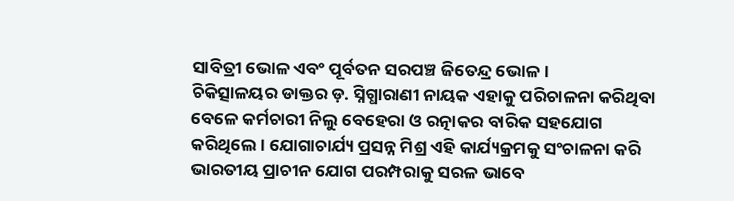ସାବିତ୍ରୀ ଭୋଳ ଏବଂ ପୂର୍ବତନ ସରପଞ୍ଚ ଜିତେନ୍ଦ୍ର ଭୋଳ।
ଚିକିତ୍ସାଳୟର ଡାକ୍ତର ଡ଼. ସ୍ନିଗ୍ଧାରାଣୀ ନାୟକ ଏହାକୁ ପରିଚାଳନା କରିଥିବା ବେଳେ କର୍ମଚାରୀ ନିଲୁ ବେହେରା ଓ ରତ୍ନାକର ବାରିକ ସହଯୋଗ କରିଥିଲେ। ଯୋଗାଚାର୍ଯ୍ୟ ପ୍ରସନ୍ନ ମିଶ୍ର ଏହି କାର୍ଯ୍ୟକ୍ରମକୁ ସଂଚାଳନା କରି ଭାରତୀୟ ପ୍ରାଚୀନ ଯୋଗ ପରମ୍ପରାକୁ ସରଳ ଭାବେ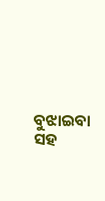ବୁଝାଇବା ସହ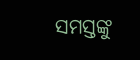ସମସ୍ତଙ୍କୁ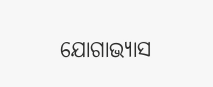ଯୋଗାଭ୍ୟାସ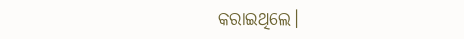କରାଇଥିଲେ।